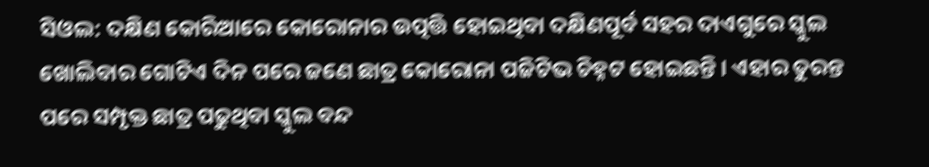ସିଓଲ: ଦକ୍ଷିଣ କୋରିଆରେ କୋରୋନାର ଉତ୍ପତ୍ତି ହୋଇଥିବା ଦକ୍ଷିଣପୂର୍ବ ସହର ଦାଏଗୁରେ ସ୍କୁଲ ଖୋଲିବାର ଗୋଟିଏ ଦିନ ପରେ ଜଣେ ଛାତ୍ର କୋରୋନା ପଜିଟିଭ ଚିହ୍ନଟ ହୋଇଛନ୍ତି । ଏହାର ତୁରନ୍ତ ପରେ ସମ୍ପୃକ୍ତ ଛାତ୍ର ପଢୁଥିବା ସ୍କୁଲ ବନ୍ଦ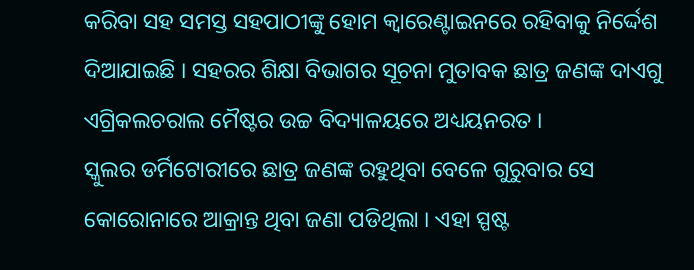କରିବା ସହ ସମସ୍ତ ସହପାଠୀଙ୍କୁ ହୋମ କ୍ବାରେଣ୍ଟାଇନରେ ରହିବାକୁ ନିର୍ଦ୍ଦେଶ ଦିଆଯାଇଛି । ସହରର ଶିକ୍ଷା ବିଭାଗର ସୂଚନା ମୁତାବକ ଛାତ୍ର ଜଣଙ୍କ ଦାଏଗୁ ଏଗ୍ରିକଲଚରାଲ ମୈଷ୍ଟର ଉଚ୍ଚ ବିଦ୍ୟାଳୟରେ ଅଧ୍ୟୟନରତ ।
ସ୍କୁଲର ଡର୍ମିଟୋରୀରେ ଛାତ୍ର ଜଣଙ୍କ ରହୁଥିବା ବେଳେ ଗୁରୁବାର ସେ କୋରୋନାରେ ଆକ୍ରାନ୍ତ ଥିବା ଜଣା ପଡିଥିଲା । ଏହା ସ୍ପଷ୍ଟ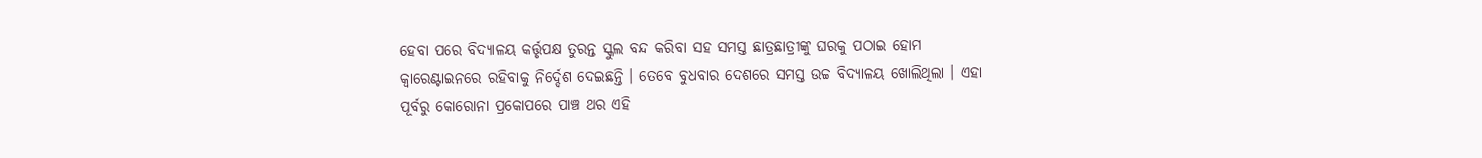ହେବା ପରେ ବିଦ୍ୟାଳୟ କର୍ତ୍ତୃପକ୍ଷ ତୁରନ୍ତ ସ୍କୁଲ ବନ୍ଦ କରିବା ସହ ସମସ୍ତ ଛାତ୍ରଛାତ୍ରୀଙ୍କୁ ଘରକୁ ପଠାଇ ହୋମ କ୍ବାରେଣ୍ଟାଇନରେ ରହିବାକୁ ନିର୍ଦ୍ଦେଶ ଦେଇଛନ୍ତି । ତେବେ ବୁଧବାର ଦେଶରେ ସମସ୍ତ ଉଚ୍ଚ ବିଦ୍ୟାଳୟ ଖୋଲିଥିଲା । ଏହା ପୂର୍ବରୁ କୋରୋନା ପ୍ରକୋପରେ ପାଞ୍ଚ ଥର ଏହି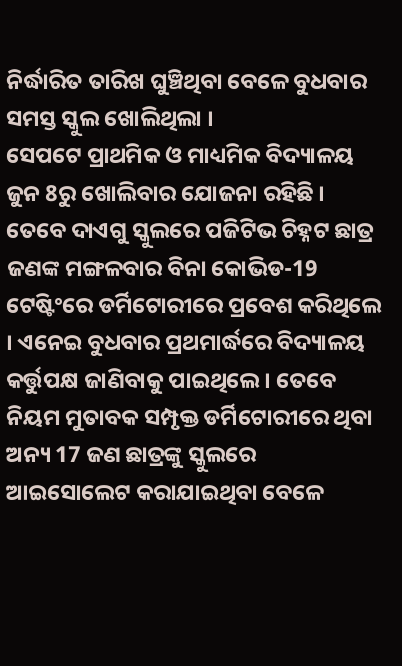ନିର୍ଦ୍ଧାରିତ ତାରିଖ ଘୁଞ୍ଚିଥିବା ବେଳେ ବୁଧବାର ସମସ୍ତ ସ୍କୁଲ ଖୋଲିଥିଲା ।
ସେପଟେ ପ୍ରାଥମିକ ଓ ମାଧ୍ୟମିକ ବିଦ୍ୟାଳୟ ଜୁନ 8ରୁ ଖୋଲିବାର ଯୋଜନା ରହିଛି । ତେବେ ଦାଏଗୁ ସ୍କୁଲରେ ପଜିଟିଭ ଚିହ୍ନଟ ଛାତ୍ର ଜଣଙ୍କ ମଙ୍ଗଳବାର ବିନା କୋଭିଡ-19 ଟେଷ୍ଟିଂରେ ଡର୍ମିଟୋରୀରେ ପ୍ରବେଶ କରିଥିଲେ । ଏନେଇ ବୁଧବାର ପ୍ରଥମାର୍ଦ୍ଧରେ ବିଦ୍ୟାଳୟ କର୍ତ୍ତୁପକ୍ଷ ଜାଣିବାକୁ ପାଇଥିଲେ । ତେବେ ନିୟମ ମୁତାବକ ସମ୍ପୃକ୍ତ ଡର୍ମିଟୋରୀରେ ଥିବା ଅନ୍ୟ 17 ଜଣ ଛାତ୍ରଙ୍କୁ ସ୍କୁଲରେ ଆଇସୋଲେଟ କରାଯାଇଥିବା ବେଳେ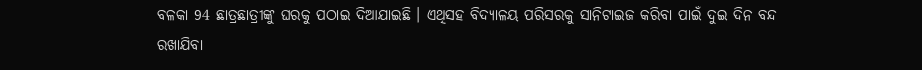ବଳକା 94 ଛାତ୍ରଛାତ୍ରୀଙ୍କୁ ଘରକୁ ପଠାଇ ଦିଆଯାଇଛି । ଏଥିସହ ବିଦ୍ୟାଳୟ ପରିସରକୁ ସାନିଟାଇଜ କରିବା ପାଇଁ ଦୁଇ ଦିନ ବନ୍ଦ ରଖାଯିବା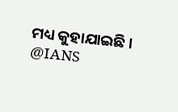ମଧ୍ୟ କୁହାଯାଇଛି ।
@IANS